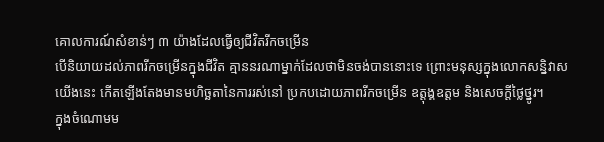គោលការណ៍សំខាន់ៗ ៣ យ៉ាងដែលធ្វើឲ្យជីវិតរីកចម្រើន
បើនិយាយដល់ភាពរីកចម្រើនក្នុងជីវិត គ្មាននរណាម្នាក់ដែលថាមិនចង់បាននោះទេ ព្រោះមនុស្សក្នុងលោកសន្និវាសយើងនេះ កើតឡើងតែងមានមហិច្ឆតានៃការរស់នៅ ប្រកបដោយភាពរីកចម្រើន ឧត្ដុង្គឧត្ដម និងសេចក្ដីថ្លៃថ្នូរ។
ក្នុងចំណោមម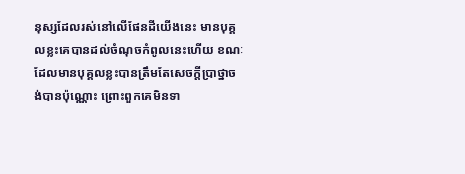នុស្សដែលរស់នៅលើផែនដីយើងនេះ មានបុគ្គលខ្លះគេបានដល់ចំណុចកំពូលនេះហើយ ខណៈដែលមានបុគ្គលខ្លះបានត្រឹមតែសេចក្ដីប្រាថ្នាចង់បានប៉ុណ្ណោះ ព្រោះពួកគេមិនទា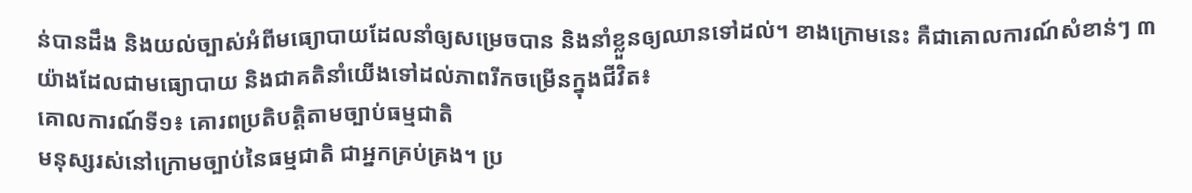ន់បានដឹង និងយល់ច្បាស់អំពីមធ្យោបាយដែលនាំឲ្យសម្រេចបាន និងនាំខ្លួនឲ្យឈានទៅដល់។ ខាងក្រោមនេះ គឺជាគោលការណ៍សំខាន់ៗ ៣ យ៉ាងដែលជាមធ្យោបាយ និងជាគតិនាំយើងទៅដល់ភាពរីកចម្រើនក្នុងជីវិត៖
គោលការណ៍ទី១៖ គោរពប្រតិបត្ដិតាមច្បាប់ធម្មជាតិ
មនុស្សរស់នៅក្រោមច្បាប់នៃធម្មជាតិ ជាអ្នកគ្រប់គ្រង។ ប្រ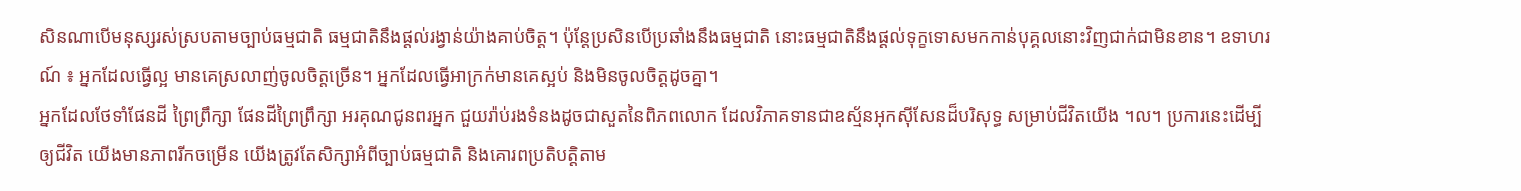សិនណាបើមនុស្សរស់ស្របតាមច្បាប់ធម្មជាតិ ធម្មជាតិនឹងផ្ដល់រង្វាន់យ៉ាងគាប់ចិត្ដ។ ប៉ុន្ដែប្រសិនបើប្រឆាំងនឹងធម្មជាតិ នោះធម្មជាតិនឹងផ្ដល់ទុក្ខទោសមកកាន់បុគ្គលនោះវិញជាក់ជាមិនខាន។ ឧទាហរណ៍ ៖ អ្នកដែលធ្វើល្អ មានគេស្រលាញ់ចូលចិត្ដច្រើន។ អ្នកដែលធ្វើអាក្រក់មានគេស្អប់ និងមិនចូលចិត្ដដូចគ្នា។
អ្នកដែលថែទាំផែនដី ព្រៃព្រឹក្សា ផែនដីព្រៃព្រឹក្សា អរគុណជូនពរអ្នក ជួយរ៉ាប់រងទំនងដូចជាសួតនៃពិភពលោក ដែលវិភាគទានជាឧស្ម័នអុកស៊ីសែនដ៏បរិសុទ្ធ សម្រាប់ជីវិតយើង ។ល។ ប្រការនេះដើម្បីឲ្យជីវិត យើងមានភាពរីកចម្រើន យើងត្រូវតែសិក្សាអំពីច្បាប់ធម្មជាតិ និងគោរពប្រតិបត្ដិតាម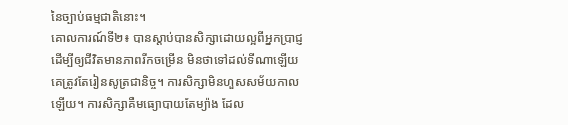នៃច្បាប់ធម្មជាតិនោះ។
គោលការណ៍ទី២៖ បានស្ដាប់បានសិក្សាដោយល្អពីអ្នកប្រាជ្ញ
ដើម្បីឲ្យជីវិតមានភាពរីកចម្រើន មិនថាទៅដល់ទីណាឡើយ គេត្រូវតែរៀនសូត្រជានិច្ច។ ការសិក្សាមិនហួសសម័យកាលឡើយ។ ការសិក្សាគឺមធ្យោបាយតែម្យ៉ាង ដែល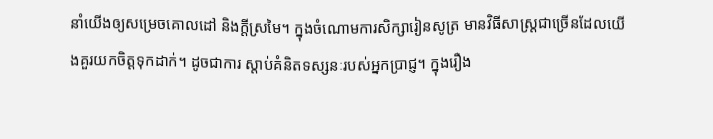នាំយើងឲ្យសម្រេចគោលដៅ និងក្ដីស្រមៃ។ ក្នុងចំណោមការសិក្សារៀនសូត្រ មានវិធីសាស្ដ្រជាច្រើនដែលយើងគួរយកចិត្ដទុកដាក់។ ដូចជាការ ស្ដាប់គំនិតទស្សនៈរបស់អ្នកប្រាជ្ញ។ ក្នុងរឿង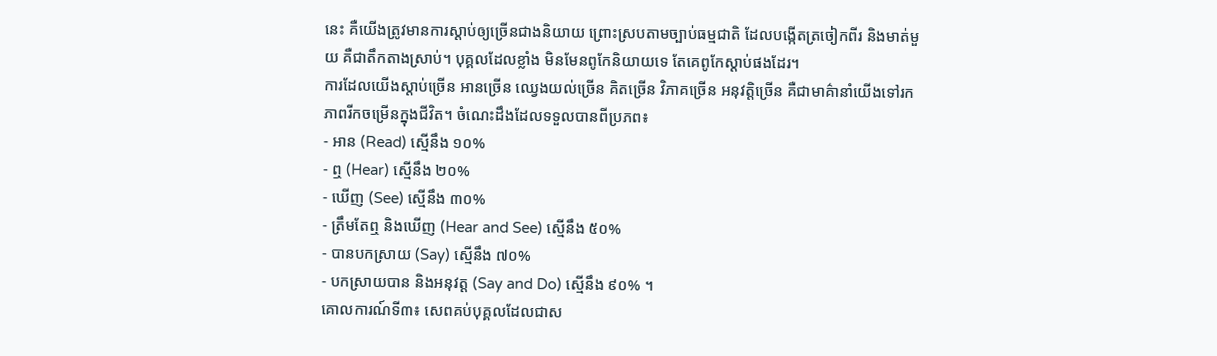នេះ គឺយើងត្រូវមានការស្ដាប់ឲ្យច្រើនជាងនិយាយ ព្រោះស្របតាមច្បាប់ធម្មជាតិ ដែលបង្កើតត្រចៀកពីរ និងមាត់មួយ គឺជាតឹកតាងស្រាប់។ បុគ្គលដែលខ្លាំង មិនមែនពូកែនិយាយទេ តែគេពូកែស្ដាប់ផងដែរ។
ការដែលយើងស្ដាប់ច្រើន អានច្រើន ឈ្វេងយល់ច្រើន គិតច្រើន វិភាគច្រើន អនុវត្ដិច្រើន គឺជាមាគ៌ានាំយើងទៅរកភាពរីកចម្រើនក្នុងជីវិត។ ចំណេះដឹងដែលទទួលបានពីប្រភព៖
- អាន (Read) ស្មើនឹង ១០%
- ឮ (Hear) ស្មើនឹង ២០%
- ឃើញ (See) ស្មើនឹង ៣០%
- ត្រឹមតែឮ និងឃើញ (Hear and See) ស្មើនឹង ៥០%
- បានបកស្រាយ (Say) ស្មើនឹង ៧០%
- បកស្រាយបាន និងអនុវត្ដ (Say and Do) ស្មើនឹង ៩០% ។
គោលការណ៍ទី៣៖ សេពគប់បុគ្គលដែលជាស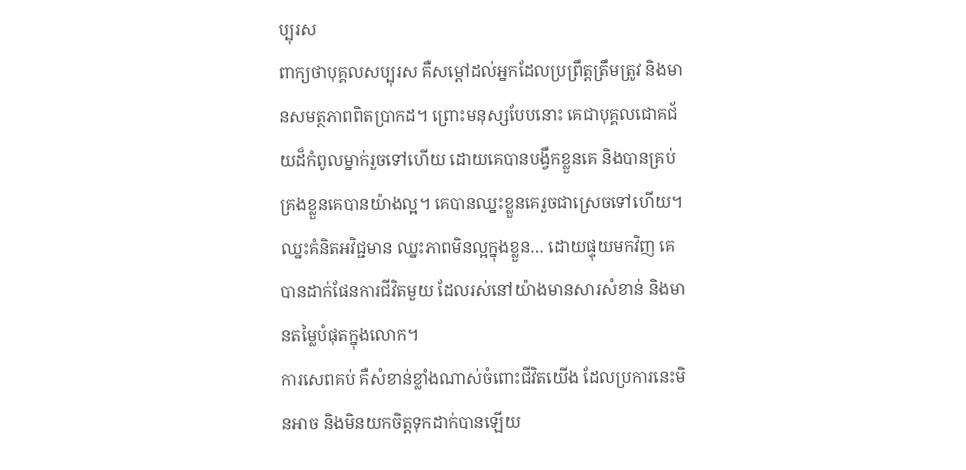ប្បុរស
ពាក្យថាបុគ្គលសប្បុរស គឺសម្ដៅដល់អ្នកដែលប្រព្រឹត្ដត្រឹមត្រូវ និងមានសមត្ថភាពពិតប្រាកដ។ ព្រោះមនុស្សបែបនោះ គេជាបុគ្គលជោគជ័យដ៏កំពូលម្នាក់រួចទៅហើយ ដោយគេបានបង្វឹកខ្លួនគេ និងបានគ្រប់គ្រងខ្លួនគេបានយ៉ាងល្អ។ គេបានឈ្នះខ្លួនគេរួចជាស្រេចទៅហើយ។ ឈ្នះគំនិតអវិជ្ជមាន ឈ្នះភាពមិនល្អក្នុងខ្លួន… ដោយផ្ទុយមកវិញ គេបានដាក់ផែនការជីវិតមួយ ដែលរស់នៅយ៉ាងមានសារសំខាន់ និងមានតម្លៃបំផុតក្នុងលោក។
ការសេពគប់ គឺសំខាន់ខ្លាំងណាស់ចំពោះជីវិតយើង ដែលប្រការនេះមិនអាច និងមិនយកចិត្ដទុកដាក់បានឡើយ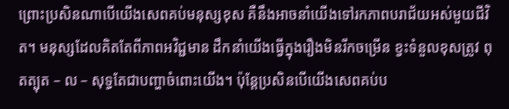ព្រោះប្រសិនណាបើយើងសេពគប់មនុស្សខុស គឺនឹងអាចនាំយើងទៅរកភាពបរាជ័យអស់មួយជីវិត។ មនុស្សដែលគិតតែពីភាពអវិជ្ជមាន ដឹកនាំយើងធ្វើក្នុងរឿងមិនរីកចម្រើន ខ្វះទំនួលខុសត្រូវ ពុតត្បុត – ល – សុទ្ធតែជាបញ្ហាចំពោះយើង។ ប៉ុន្ដែប្រសិនបើយើងសេពគប់ប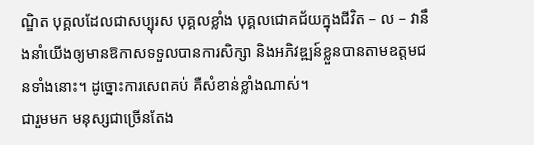ណ្ឌិត បុគ្គលដែលជាសប្បុរស បុគ្គលខ្លាំង បុគ្គលជោគជ័យក្នុងជីវិត – ល – វានឹងនាំយើងឲ្យមានឱកាសទទួលបានការសិក្សា និងអភិវឌ្ឍន៍ខ្លួនបានតាមឧត្ដមជនទាំងនោះ។ ដូច្នោះការសេពគប់ គឺសំខាន់ខ្លាំងណាស់។
ជារួមមក មនុស្សជាច្រើនតែង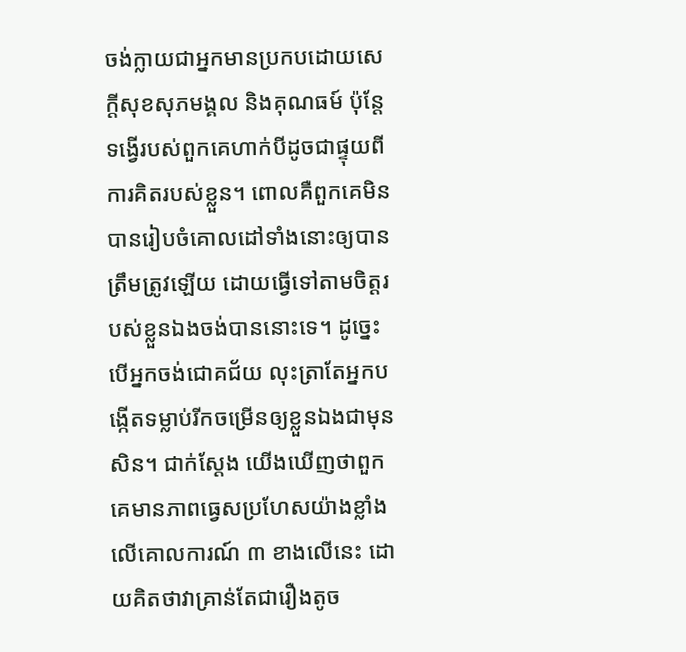ចង់ក្លាយជាអ្នកមានប្រកបដោយសេក្តីសុខសុភមង្គល និងគុណធម៍ ប៉ុន្តែទង្វើរបស់ពួកគេហាក់បីដូចជាផ្ទុយពីការគិតរបស់ខ្លួន។ ពោលគឺពួកគេមិនបានរៀបចំគោលដៅទាំងនោះឲ្យបានត្រឹមត្រូវឡើយ ដោយធ្វើទៅតាមចិត្តរបស់ខ្លួនឯងចង់បាននោះទេ។ ដូច្នេះបើអ្នកចង់ជោគជ័យ លុះត្រាតែអ្នកបង្កើតទម្លាប់រីកចម្រើនឲ្យខ្លួនឯងជាមុនសិន។ ជាក់ស្តែង យើងឃើញថាពួកគេមានភាពធ្វេសប្រហែសយ៉ាងខ្លាំងលើគោលការណ៍ ៣ ខាងលើនេះ ដោយគិតថាវាគ្រាន់តែជារឿងតូច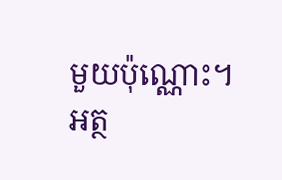មួយប៉ុណ្ណោះ។
អត្ថ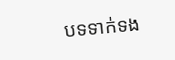បទទាក់ទង